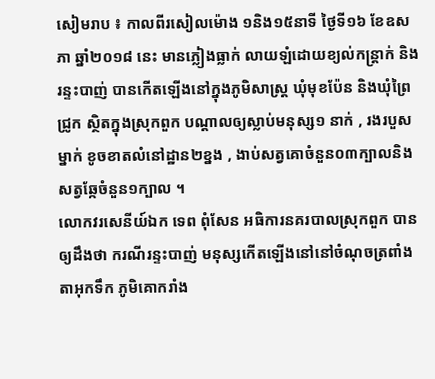សៀមរាប ៖ កាលពីរសៀលម៉ោង ១និង១៥នាទី ថ្ងៃទី១៦ ខែឧសភា ឆ្នាំ២០១៨ នេះ មានភ្លៀងធ្លាក់ លាយឡំដោយខ្យល់កន្ត្រាក់ និងរន្ទះបាញ់ បានកើតឡើងនៅក្នុងភូមិសាស្ត្រ ឃុំមុខប៉ែន និងឃុំព្រៃជ្រូក ស្ថិតក្នុងស្រុកពួក បណ្ដាលឲ្យស្លាប់មនុស្ស១ នាក់ , រងរបួសម្នាក់ ខូចខាតលំនៅដ្ឋាន២ខ្នង , ងាប់សត្វគោចំនួន០៣ក្បាលនិងសត្វឆ្កែចំនួន១ក្បាល ។
លោកវរសេនីយ៍ឯក ទេព ពុំសែន អធិការនគរបាលស្រុកពួក បានឲ្យដឹងថា ករណីរន្ទះបាញ់ មនុស្សកើតឡើងនៅនៅចំណុចត្រពាំងតាអុកទឹក ភូមិគោករាំង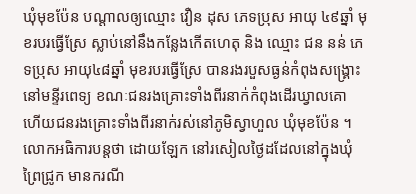ឃុំមុខប៉ែន បណ្ដាលឲ្យឈ្មោះ វឿន ដុស ភេទប្រុស អាយុ ៤៩ឆ្នាំ មុខរបរធ្វើស្រែ ស្លាប់នៅនឹងកន្លែងកើតហេតុ និង ឈ្មោះ ជន នន់ ភេទប្រុស អាយុ៤៨ឆ្នាំ មុខរបរធ្វើស្រែ បានរងរបួសធ្ងន់កំពុងសង្គ្រោះនៅមន្ទីរពេទ្យ ខណៈជនរងគ្រោះទាំងពីរនាក់កំពុងដេីរឃ្វាលគេា ហើយជនរងគ្រោះទាំងពីរនាក់រស់នៅភូមិស្វាហួល ឃុំមុខប៉ែន ។
លោកអធិការបន្តថា ដោយឡែក នៅរសៀលថ្ងៃដដែលនៅក្នុងឃុំព្រៃជ្រូក មានករណី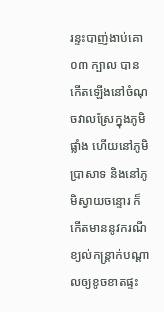រន្ទះបាញ់ងាប់គោ ០៣ ក្បាល បានកើតឡើងនៅចំណុចវាលស្រែក្នុងភូមិផ្លាំង ហើយនៅភូមិប្រាសាទ និងនៅភូមិស្វាយចន្ទោរ ក៏កើតមាននូវករណីខ្យល់កន្ត្រាក់បណ្តាលឲ្យខូចខាតផ្ទះ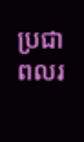ប្រជាពលរ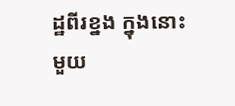ដ្ឋពីរខ្នង ក្នុងនោះមួយ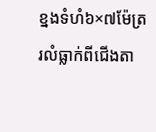ខ្នងទំហំ៦×៧ម៉ែត្រ រលំធ្លាក់ពីជើងតា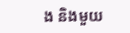ង និងមួយ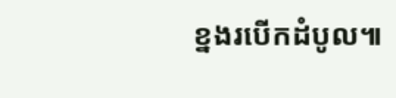ខ្នងរបើកដំបូល៕